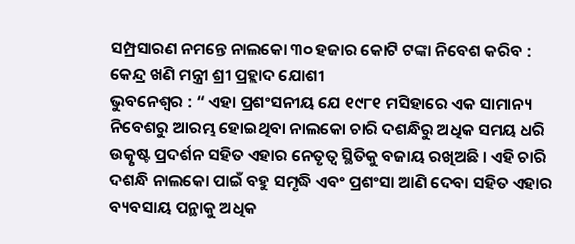ସମ୍ପ୍ରସାରଣ ନମନ୍ତେ ନାଲକୋ ୩୦ ହଜାର କୋଟି ଟଙ୍କା ନିବେଶ କରିବ : କେନ୍ଦ୍ର ଖଣି ମନ୍ତ୍ରୀ ଶ୍ରୀ ପ୍ରହ୍ଲାଦ ଯୋଶୀ
ଭୁବନେଶ୍ୱର : “ ଏହା ପ୍ରଶଂସନୀୟ ଯେ ୧୯୮୧ ମସିହାରେ ଏକ ସାମାନ୍ୟ ନିବେଶରୁ ଆରମ୍ଭ ହୋଇଥିବା ନାଲକୋ ଚାରି ଦଶନ୍ଧିରୁ ଅଧିକ ସମୟ ଧରି ଉତ୍କୃଷ୍ଟ ପ୍ରଦର୍ଶନ ସହିତ ଏହାର ନେତୃତ୍ୱ ସ୍ଥିତିକୁ ବଜାୟ ରଖିଅଛି । ଏହି ଚାରି ଦଶନ୍ଧି ନାଲକୋ ପାଇଁ ବହୁ ସମୃଦ୍ଧି ଏବଂ ପ୍ରଶଂସା ଆଣି ଦେବା ସହିତ ଏହାର ବ୍ୟବସାୟ ପନ୍ଥାକୁ ଅଧିକ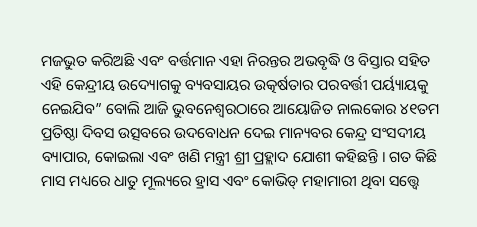ମଜଭୁତ କରିଅଛି ଏବଂ ବର୍ତ୍ତମାନ ଏହା ନିରନ୍ତର ଅଭବୃଦ୍ଧି ଓ ବିସ୍ତାର ସହିତ ଏହି କେନ୍ଦ୍ରୀୟ ଉଦ୍ୟୋଗକୁ ବ୍ୟବସାୟର ଉତ୍କର୍ଷତାର ପରବର୍ତ୍ତୀ ପର୍ୟ୍ୟାୟକୁ ନେଇଯିବ” ବୋଲି ଆଜି ଭୁବନେଶ୍ୱରଠାରେ ଆୟୋଜିତ ନାଲକୋର ୪୧ତମ ପ୍ରତିଷ୍ଠା ଦିବସ ଉତ୍ସବରେ ଉଦବୋଧନ ଦେଇ ମାନ୍ୟବର କେନ୍ଦ୍ର ସଂସଦୀୟ ବ୍ୟାପାର, କୋଇଲା ଏବଂ ଖଣି ମନ୍ତ୍ରୀ ଶ୍ରୀ ପ୍ରହ୍ଲାଦ ଯୋଶୀ କହିଛନ୍ତି । ଗତ କିଛି ମାସ ମଧ୍ୟରେ ଧାତୁ ମୂଲ୍ୟରେ ହ୍ରାସ ଏବଂ କୋଭିଡ୍ ମହାମାରୀ ଥିବା ସତ୍ତ୍ୱେ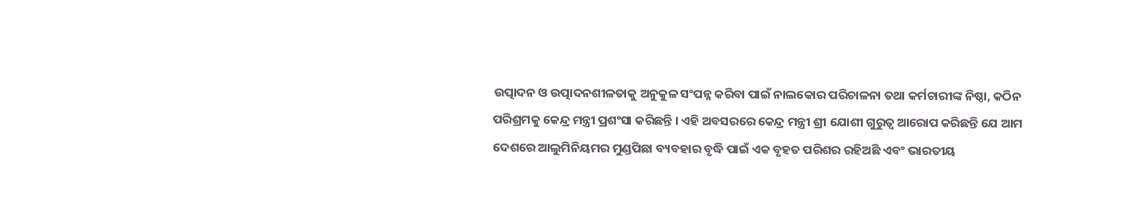ଉତ୍ପାଦନ ଓ ଉତ୍ପାଦନଶୀଳତାକୁ ଅନୁକୁଳ ସଂପନ୍ନ କରିବା ପାଇଁ ନାଲକୋର ପରିଚାଳନା ତଥା କର୍ମଚାରୀଙ୍କ ନିଷ୍ଠା, କଠିନ ପରିଶ୍ରମକୁ କେନ୍ଦ୍ର ମନ୍ତ୍ରୀ ପ୍ରଶଂସା କରିଛନ୍ତି । ଏହି ଅବସରରେ କେନ୍ଦ୍ର ମନ୍ତ୍ରୀ ଶ୍ରୀ ଯୋଶୀ ଗୁରୁତ୍ୱ ଆରୋପ କରିଛନ୍ତି ଯେ ଆମ ଦେଶରେ ଆଲୁମିନିୟମର ମୁଣ୍ଡପିଛା ବ୍ୟବହାର ବୃଦ୍ଧି ପାଇଁ ଏକ ବୃହତ ପରିଶର ରହିଅଛି ଏବଂ ଭାରତୀୟ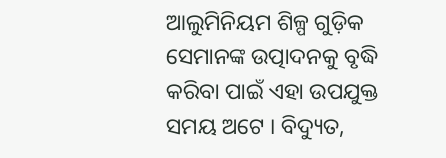ଆଲୁମିନିୟମ ଶିଳ୍ପ ଗୁଡ଼ିକ ସେମାନଙ୍କ ଉତ୍ପାଦନକୁ ବୃଦ୍ଧି କରିବା ପାଇଁ ଏହା ଉପଯୁକ୍ତ ସମୟ ଅଟେ । ବିଦ୍ୟୁତ,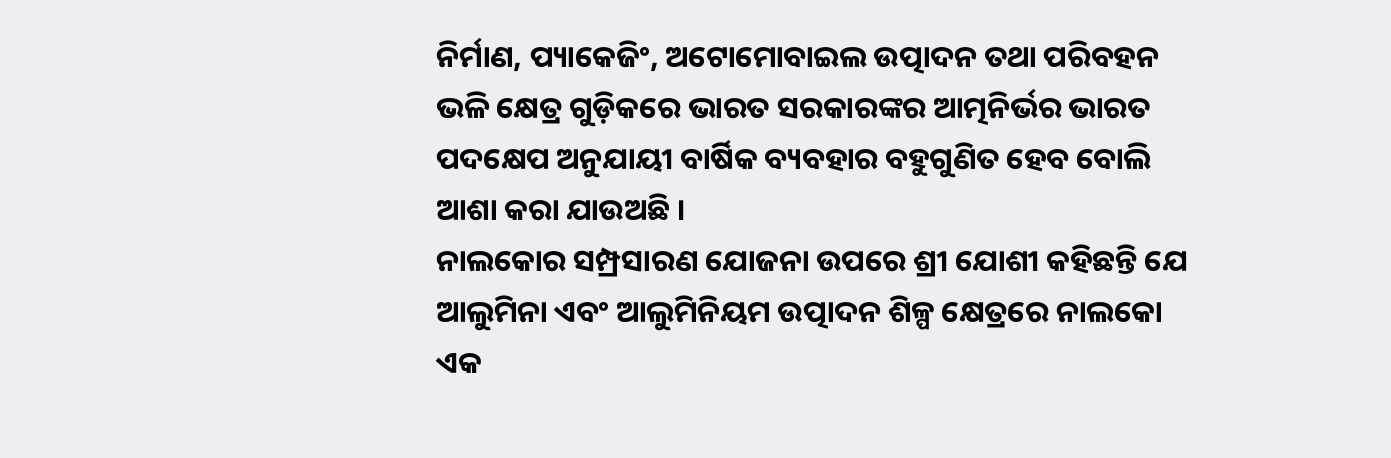ନିର୍ମାଣ, ପ୍ୟାକେଜିଂ, ଅଟୋମୋବାଇଲ ଉତ୍ପାଦନ ତଥା ପରିବହନ ଭଳି କ୍ଷେତ୍ର ଗୁଡ଼ିକରେ ଭାରତ ସରକାରଙ୍କର ଆତ୍ମନିର୍ଭର ଭାରତ ପଦକ୍ଷେପ ଅନୁଯାୟୀ ବାର୍ଷିକ ବ୍ୟବହାର ବହୁଗୁଣିତ ହେବ ବୋଲି ଆଶା କରା ଯାଉଅଛି ।
ନାଲକୋର ସମ୍ପ୍ରସାରଣ ଯୋଜନା ଉପରେ ଶ୍ରୀ ଯୋଶୀ କହିଛନ୍ତି ଯେ ଆଲୁମିନା ଏବଂ ଆଲୁମିନିୟମ ଉତ୍ପାଦନ ଶିଳ୍ପ କ୍ଷେତ୍ରରେ ନାଲକୋ ଏକ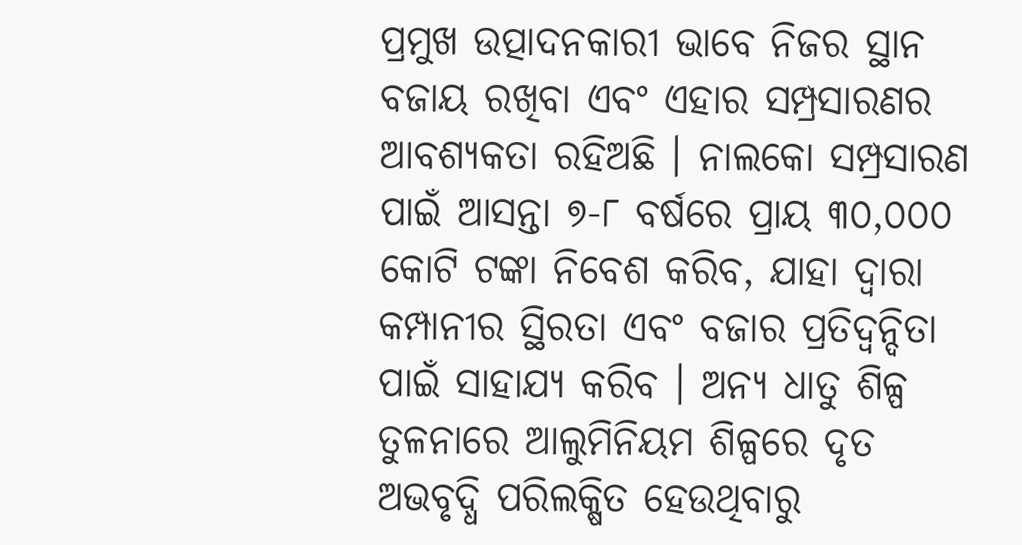ପ୍ରମୁଖ ଉତ୍ପାଦନକାରୀ ଭାବେ ନିଜର ସ୍ଥାନ ବଜାୟ ରଖିବା ଏବଂ ଏହାର ସମ୍ପ୍ରସାରଣର ଆବଶ୍ୟକତା ରହିଅଛି । ନାଲକୋ ସମ୍ପ୍ରସାରଣ ପାଇଁ ଆସନ୍ତା ୭-୮ ବର୍ଷରେ ପ୍ରାୟ ୩୦,୦୦୦ କୋଟି ଟଙ୍କା ନିବେଶ କରିବ, ଯାହା ଦ୍ୱାରା କମ୍ପାନୀର ସ୍ଥିରତା ଏବଂ ବଜାର ପ୍ରତିଦ୍ୱନ୍ଦିତା ପାଇଁ ସାହାଯ୍ୟ କରିବ । ଅନ୍ୟ ଧାତୁ ଶିଳ୍ପ ତୁଳନାରେ ଆଲୁମିନିୟମ ଶିଳ୍ପରେ ଦୃତ ଅଭବୃଦ୍ଧି ପରିଲକ୍ଷିତ ହେଉଥିବାରୁ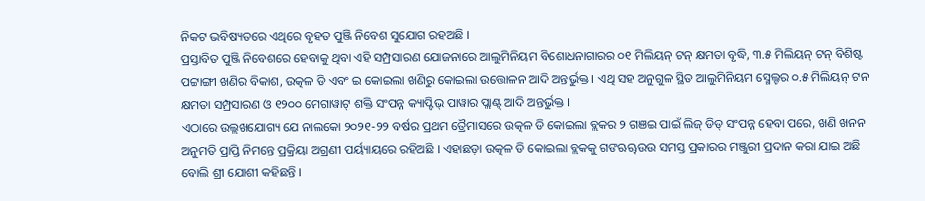ନିକଟ ଭବିଷ୍ୟତରେ ଏଥିରେ ବୃହତ ପୁଞ୍ଜି ନିବେଶ ସୁଯୋଗ ରହଅଛି ।
ପ୍ରସ୍ତାବିତ ପୁଞ୍ଜି ନିବେଶରେ ହେବାକୁ ଥିବା ଏହି ସମ୍ପ୍ରସାରଣ ଯୋଜନାରେ ଆଲୁମିନିୟମ ବିଶୋଧନାଗାରର ୦୧ ମିଲିୟନ୍ ଟନ୍ କ୍ଷମତା ବୃଦ୍ଧି, ୩.୫ ମିଲିୟନ୍ ଟନ୍ ବିଶିଷ୍ଟ ପଟ୍ଟାଙ୍ଗୀ ଖଣିର ବିକାଶ, ଉତ୍କଳ ଡି ଏବଂ ଇ କୋଇଲା ଖଣିରୁ କୋଇଲା ଉତ୍ତୋଳନ ଆଦି ଅନ୍ତର୍ଭୁକ୍ତ । ଏଥି ସହ ଅନୁଗୁଳ ସ୍ଥିତ ଆଲୁମିନିୟମ ସ୍ମେଲ୍ଟର ୦.୫ ମିଲିୟନ୍ ଟନ କ୍ଷମତା ସମ୍ପ୍ରସାରଣ ଓ ୧୨୦୦ ମେଗାୱାଟ୍ ଶକ୍ତି ସଂପନ୍ନ କ୍ୟାପ୍ଟିଭ୍ ପାୱାର ପ୍ଲାଣ୍ଟ୍ ଆଦି ଅନ୍ତର୍ଭୁକ୍ତ ।
ଏଠାରେ ଉଲ୍ଲଖଯୋଗ୍ୟ ଯେ ନାଲକୋ ୨୦୨୧-୨୨ ବର୍ଷର ପ୍ରଥମ ତ୍ରୈମାସରେ ଉତ୍କଳ ଡି କୋଇଲା ବ୍ଲକର ୨ ଗଞଇ ପାଇଁ ଲିଜ୍ ଡିଡ୍ ସଂପନ୍ନ ହେବା ପରେ, ଖଣି ଖନନ ଅନୁମତି ପ୍ରାପ୍ତି ନିମନ୍ତେ ପ୍ରକ୍ରିୟା ଅଗ୍ରଣୀ ପର୍ୟ୍ୟାୟରେ ରହିଅଛି । ଏହାଛଡ଼ା ଉତ୍କଳ ଡି କୋଇଲା ବ୍ଲକକୁ ଗଙଋୠଉଉ ସମସ୍ତ ପ୍ରକାରର ମଞ୍ଜୁରୀ ପ୍ରଦାନ କରା ଯାଇ ଅଛି ବୋଲି ଶ୍ରୀ ଯୋଶୀ କହିଛନ୍ତି ।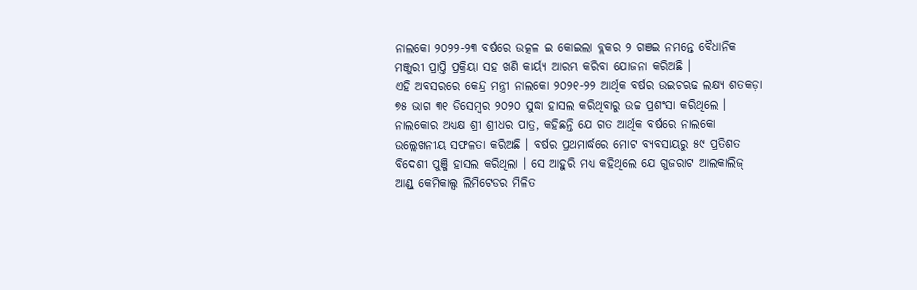ନାଲକୋ ୨୦୨୨-୨୩ ବର୍ଷରେ ଉତ୍କଳ ଇ କୋଇଲା ବ୍ଲକର ୨ ଗଞଇ ନମନ୍ତେ ବୈଧାନିକ ମଞ୍ଜୁରୀ ପ୍ରାପ୍ତି ପ୍ରକ୍ରିୟା ସହ ଖଣି କାର୍ୟ୍ୟ ଆରମ୍ଭ କରିବା ଯୋଜନା କରିଅଛି ।
ଏହି ଅବସରରେ କେନ୍ଦ୍ର ମନ୍ତ୍ରୀ ନାଲକୋ ୨୦୨୧-୨୨ ଆର୍ଥିକ ବର୍ଷର ଉଇଚଋଢ ଲକ୍ଷ୍ୟ ଶତକଡ଼ା ୭୫ ଭାଗ ୩୧ ଡିସେମ୍ୱର ୨୦୨୦ ସୁଦ୍ଧା ହାସଲ କରିଥିବାରୁ ଉଚ୍ଚ ପ୍ରଶଂସା କରିଥିଲେ ।
ନାଲକୋର ଅଧ୍ୟକ୍ଷ ଶ୍ରୀ ଶ୍ରୀଧର ପାତ୍ର, କହିଛନ୍ତି ଯେ ଗତ ଆର୍ଥିକ ବର୍ଷରେ ନାଲକୋ ଉଲ୍ଲେଖନୀୟ ସଫଳତା କରିଅଛି । ବର୍ଷର ପ୍ରଥମାର୍ଦ୍ଧରେ ମୋଟ ବ୍ୟବସାୟରୁ ୫୯ ପ୍ରତିଶତ ବିଦେଶୀ ପୁଞ୍ଜି ହାସଲ କରିଥିଲା । ସେ ଆହୁରି ମଧ୍ୟ କହିଥିଲେ ଯେ ଗୁଜରାଟ ଆଲକାଲିଜ୍ ଆଣ୍ଡ୍ କେମିକାଲ୍ସ ଲିମିଟେଡର ମିଳିତ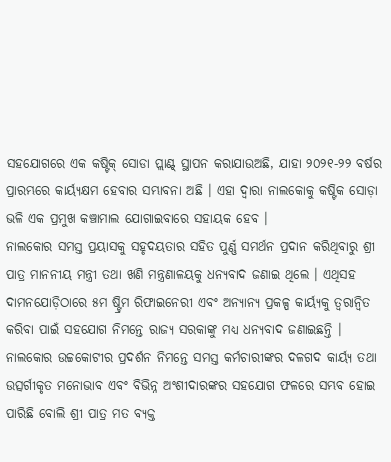ସହଯୋଗରେ ଏକ କଷ୍ଟିକ୍ ସୋଡା ପ୍ଲାଣ୍ଟ୍ ସ୍ଥାପନ କରାଯାଉଅଛି, ଯାହା ୨୦୨୧-୨୨ ବର୍ଷର ପ୍ରାରମ୍ଭରେ କାର୍ୟ୍ୟକ୍ଷମ ହେବାର ସମ୍ଭାବନା ଅଛି । ଏହା ଦ୍ୱାରା ନାଲକୋକୁ କଷ୍ଟିକ ସୋଡ଼ା ଭଳି ଏକ ପ୍ରମୁଖ କଞ୍ଚାମାଲ ଯୋଗାଇବାରେ ସହାୟକ ହେବ ।
ନାଲକୋର ସମସ୍ତ ପ୍ରୟାସକୁ ସହୃଦୟତାର ସହିତ ପୁର୍ଣ୍ଣ ସମର୍ଥନ ପ୍ରଦାନ କରିଥିବାରୁ ଶ୍ରୀ ପାତ୍ର ମାନନୀୟ ମନ୍ତ୍ରୀ ତଥା ଖଣି ମନ୍ତ୍ରଣାଳୟକୁ ଧନ୍ୟବାଦ ଜଣାଇ ଥିଲେ । ଏଥିସହ ଦାମନଯୋଡ଼ିଠାରେ ୫ମ ଷ୍ଟ୍ରିମ ରିଫାଇନେରୀ ଏବଂ ଅନ୍ୟାନ୍ୟ ପ୍ରକଳ୍ପ କାର୍ୟ୍ୟକୁ ତ୍ୱରାନ୍ୱିତ କରିବା ପାଇଁ ସହଯୋଗ ନିମନ୍ତେ ରାଜ୍ୟ ସରକାଙ୍କୁ ମଧ୍ୟ ଧନ୍ୟବାଦ ଜଣାଇଛନ୍ତି ।
ନାଲକୋର ଉଚ୍ଚକୋଟୀର ପ୍ରଦର୍ଶନ ନିମନ୍ତେ ସମସ୍ତ କର୍ମଚାରୀଙ୍କର ଦଳଗଦ କାର୍ୟ୍ୟ ତଥା ଉତ୍ସର୍ଗୀକୃତ ମନୋଭାବ ଏବଂ ବିଭିନ୍ନ ଅଂଶୀଦାରଙ୍କର ସହଯୋଗ ଫଳରେ ସମ୍ଭବ ହୋଇ ପାରିଛି ବୋଲି ଶ୍ରୀ ପାତ୍ର ମତ ବ୍ୟକ୍ତ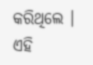କରିଥିଲେ । ଏହି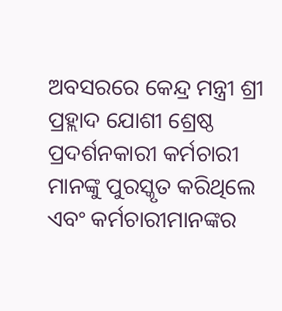ଅବସରରେ କେନ୍ଦ୍ର ମନ୍ତ୍ରୀ ଶ୍ରୀ ପ୍ରହ୍ଲାଦ ଯୋଶୀ ଶ୍ରେଷ୍ଠ ପ୍ରଦର୍ଶନକାରୀ କର୍ମଚାରୀ ମାନଙ୍କୁ ପୁରସ୍କୃତ କରିଥିଲେ ଏବଂ କର୍ମଚାରୀମାନଙ୍କର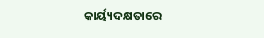କାର୍ୟ୍ୟଦକ୍ଷତାରେ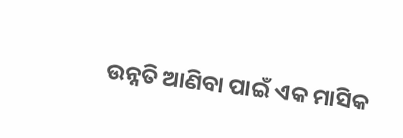ଉନ୍ନତି ଆଣିବା ପାଇଁ ଏକ ମାସିକ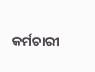କର୍ମଚାରୀ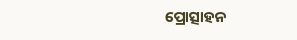ପ୍ରୋତ୍ସାହନ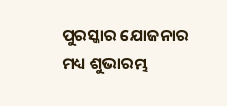ପୁରସ୍କାର ଯୋଜନାର ମଧ୍ୟ ଶୁଭାରମ୍ଭ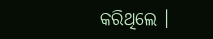କରିଥିଲେ ।